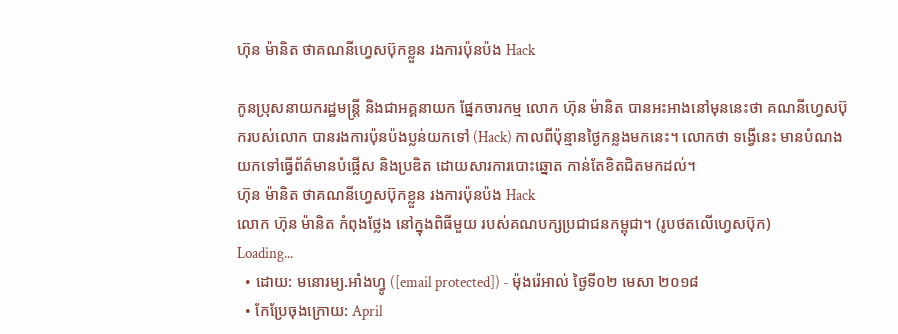ហ៊ុន ម៉ានិត ថាគណនីហ្វេសប៊ុកខ្លួន រងការប៉ុនប៉ង Hack

កូនប្រុសនាយករដ្ឋមន្ត្រី និងជាអគ្គនាយក ផ្នែកចារកម្ម លោក ហ៊ុន ម៉ានិត បានអះអាងនៅមុននេះថា គណនីហ្វេសប៊ុករបស់លោក បានរងការប៉ុនប៉ងប្លន់យកទៅ (Hack) កាលពីប៉ុន្មានថ្ងៃកន្លងមកនេះ។ លោកថា ទង្វើនេះ មានបំណងយកទៅធ្វើព័ត៌មានបំផ្លើស និងប្រឌិត ដោយសារការបោះឆ្នោត កាន់តែខិតជិតមកដល់។
ហ៊ុន ម៉ានិត ថាគណនីហ្វេសប៊ុកខ្លួន រងការប៉ុនប៉ង Hack
លោក ហ៊ុន ម៉ានិត កំពុងថ្លែង នៅក្នុងពិធីមួយ របស់គណបក្សប្រជាជនកម្ពុជា។ (រូបថតលើហ្វេសប៊ុក)
Loading...
  • ដោយ: មនោរម្យ.អាំងហ្វូ ([email protected]) - ម៉ុងរ៉េអាល់ ថ្ងៃទី០២ មេសា ២០១៨
  • កែប្រែចុងក្រោយ: April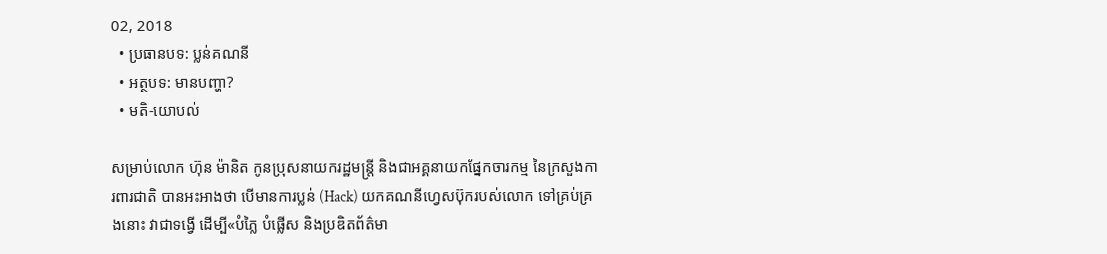02, 2018
  • ប្រធានបទ: ប្លន់គណនី
  • អត្ថបទ: មានបញ្ហា?
  • មតិ-យោបល់

សម្រាប់លោក ហ៊ុន ម៉ានិត កូនប្រុសនាយករដ្ឋមន្ត្រី និងជាអគ្គនាយកផ្នែកចារកម្ម នៃក្រសួងការពារជាតិ បានអះអាងថា បើមានការប្លន់ (Hack) យកគណនីហ្វេសប៊ុករបស់លោក ទៅគ្រប់គ្រងនោះ វាជាទង្វើ ដើម្បី«បំភ្លៃ បំផ្លើស និងប្រឌិតព័ត៌មា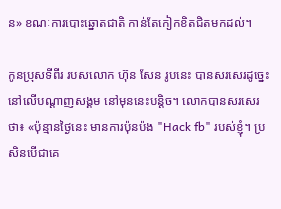ន» ខណៈការបោះឆ្នោតជាតិ កាន់តែកៀកខិតជិតមកដល់។

កូនប្រុសទីពីរ របសលោក ហ៊ុន សែន រូបនេះ បានសរសេរដូច្នេះ នៅលើបណ្ដាញសង្គម នៅមុននេះបន្តិច។ លោកបានសរសេរថា៖ «ប៉ុន្មានថ្ងៃនេះ មានការប៉ុនប៉ង "Hack fb" របស់ខ្ញុំ។ ប្រសិនបើជាគេ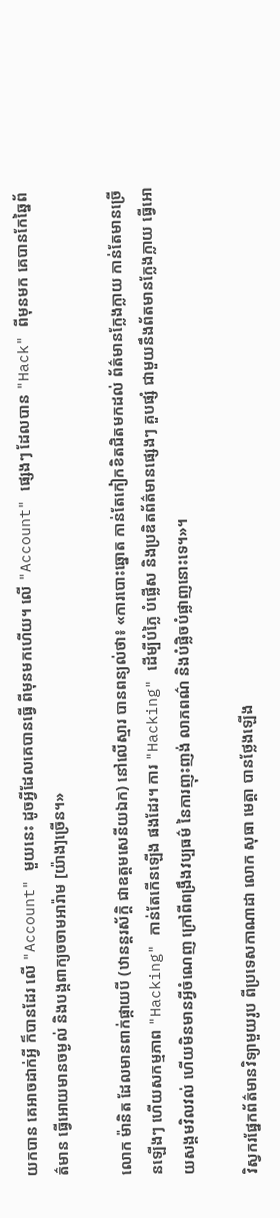យកបាន គេអាចដាក់អ្វី ក៏បានដែរ លើ "Account" មួយនេះ ដូចអ្វីដែលគេបានធ្វើ ពីមុនមកហើយ។ លើ "Account" ផ្សេងៗ ដែលបាន "Hack" ពីមុនមក គេបានកែឆ្នៃព័ត៌មាន ធ្វើអោយមានចម្ងល់ និងបង្កពាក្យចចាមអារ៉ាម [យ៉ាង]ច្រើន។»

លោក ម៉ានិត ដែលមានពាក់ផ្កាយបី (ឋានន្តរស័ក្ដិ ជាឧត្ដមសេនីយឯក) នៅលើស្មារ បានពន្យល់ថា៖ «ការបោះឆ្នោត កាន់តែកៀកខិតជិតមកដល់ ព័ត៌មានក្លែងក្លាយ កាន់តែមានច្រើនឡើងៗ ហើយសកម្មភាព "Hacking" កាន់តែកើនឡើង ផងដែរ។ ការ "Hacking" ដើម្បីបំភ្លៃ បំផ្លើស និងប្រឌិតព័ត៌មានផ្សេងៗ គួបផ្សំ ជាមួយនឹងព័តមានក្លែងក្លាយ ធ្វើអោយសង្គមវិលវល់ ហើយមិនមានអ្វីចំណេញ ក្រៅពីពង្រឹងវប្បធម៌ នៃការញុះញង់ លាភពណ៌ និងបំផ្លិចបំផ្លាញនោះទេ។»។

វិស្វករផ្នែកព័ត៌មានវិទ្យាមួយរូប ពីប្រទេសកាណាដា លោក សុធា មេត្តា បានថ្លែងឡើង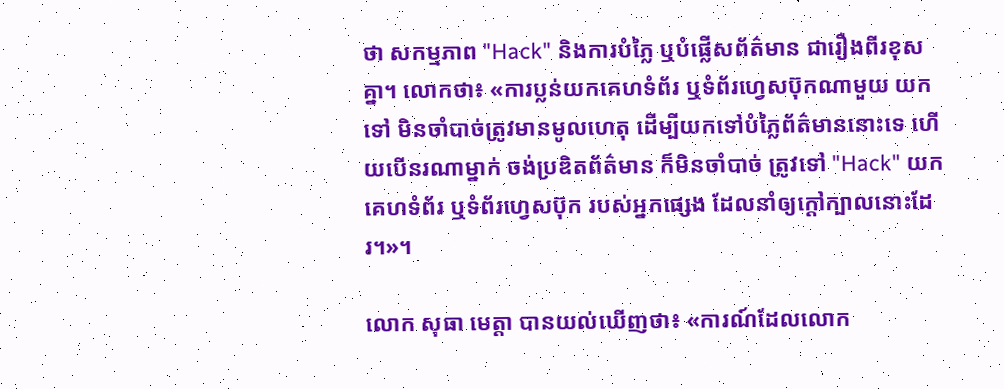ថា សកម្មភាព "Hack" និងការបំភ្លៃ ឬបំផ្លើសព័ត៌មាន ជារឿងពីរខុសគ្នា។ លោកថា៖ «ការប្លន់យកគេហទំព័រ ឬទំព័រហ្វេសប៊ុកណាមួយ យកទៅ មិនចាំបាច់ត្រូវមានមូលហេតុ ដើម្បីយកទៅបំភ្លៃព័ត៌មាននោះទេ ហើយបើនរណាម្នាក់ ចង់ប្រឌិតព័ត៌មាន ក៏មិនចាំបាច់ ត្រូវទៅ "Hack" យកគេហទំព័រ ឬទំព័រហ្វេសប៊ុក របស់អ្នកផ្សេង ដែលនាំឲ្យក្ដៅក្បាលនោះដែរ។»។

លោក សុធា មេត្តា បានយល់ឃើញថា៖ «ការណ៍ដែលលោក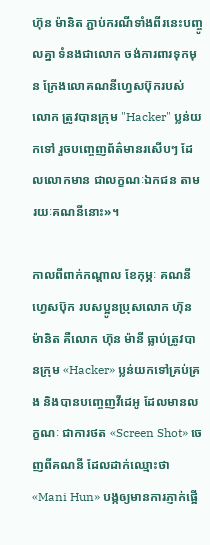ហ៊ុន ម៉ានិត ភ្ជាប់ករណីទាំងពីរនេះបញ្ចូលគ្នា ទំនងជាលោក ចង់ការពារទុកមុន ក្រែងលោគណនីហ្វេសប៊ុករបស់លោក ត្រូវបានក្រុម "Hacker" ប្លន់យកទៅ រួចបញ្ចេញព័ត៌មានរសើបៗ ដែលលោកមាន ជាលក្ខណៈឯកជន តាមរយៈគណនីនោះ»។

កាលពីពាក់កណ្ដាល ខែកុម្ភៈ គណនីហ្វេសប៊ុក របសប្អូនប្រុសលោក ហ៊ុន ម៉ានិត គឺលោក ហ៊ុន ម៉ានី ធ្លាប់ត្រូវបានក្រុម «Hacker» ប្លន់យកទៅគ្រប់គ្រង និងបានបញ្ចេញវីដេអូ ដែលមានលក្ខណៈ ជាការថត «Screen Shot» ចេញពីគណនី ដែលដាក់ឈ្មោះថា «Mani Hun» បង្កឲ្យមានការភ្ញាក់ផ្អើ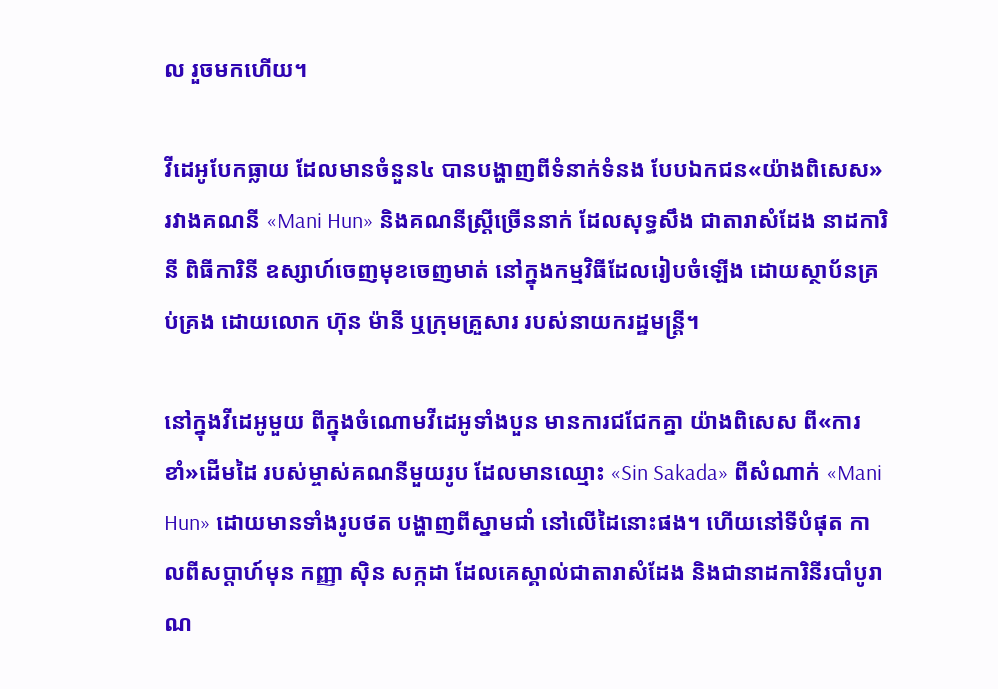ល រួចមកហើយ។

វីដេអូបែកធ្លាយ ដែលមានចំនួន៤ បានបង្ហាញពីទំនាក់ទំនង បែបឯកជន«យ៉ាងពិសេស» រវាងគណនី «Mani Hun» និងគណនីស្ត្រីច្រើននាក់ ដែលសុទ្ធសឹង ជាតារាសំដែង នាដការិនី ពិធីការិនី ឧស្សាហ៍ចេញមុខចេញមាត់ នៅក្នុងកម្មវិធីដែលរៀបចំឡើង ដោយស្ថាប័នគ្រប់គ្រង ដោយលោក ហ៊ុន ម៉ានី ឬក្រុមគ្រួសារ របស់នាយករដ្ឋមន្ត្រី។

នៅក្នុងវីដេអូមួយ ពីក្នុងចំណោមវីដេអូទាំងបួន មានការជជែកគ្នា យ៉ាងពិសេស ពី«ការខាំ»ដើមដៃ របស់ម្ចាស់គណនីមួយរូប ដែលមានឈ្មោះ «Sin Sakada» ពីសំណាក់ «Mani Hun» ដោយមានទាំងរូបថត បង្ហាញពីស្នាមជាំ នៅលើដៃនោះផង។ ហើយនៅទីបំផុត កាលពីសប្ដាហ៍មុន កញ្ញា ស៊ិន សក្កដា ដែលគេស្គាល់ជាតារាសំដែង និងជានាដការិនីរបាំបូរាណ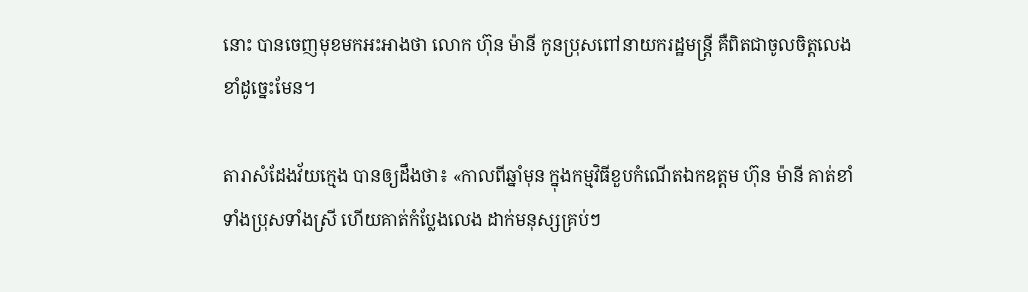នោះ បានចេញមុខមកអះអាងថា លោក ហ៊ុន ម៉ានី កូនប្រុសពៅនាយករដ្ឋមន្ត្រី គឺពិតជាចូលចិត្តលេងខាំដូច្នេះមែន។

តារាសំដែងវ័យក្មេង បានឲ្យដឹងថា៖ «កាលពីឆ្នាំមុន ក្នុងកម្មវិធីខួបកំណើតឯកឧត្ដម ហ៊ុន ម៉ានី គាត់ខាំទាំងប្រុសទាំងស្រី ហើយគាត់កំប្លែងលេង ដាក់មនុស្សគ្រប់ៗ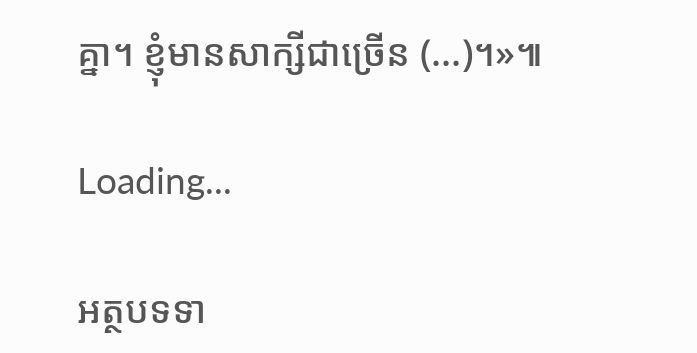គ្នា។ ខ្ញុំមានសាក្សីជាច្រើន (...)។»៕

Loading...

អត្ថបទទា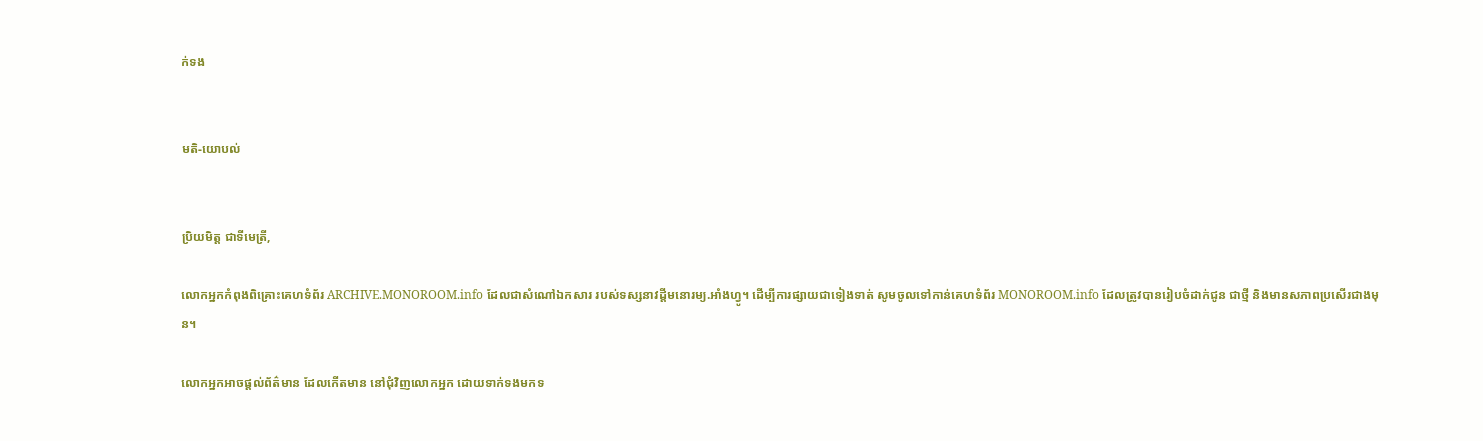ក់ទង


មតិ-យោបល់


ប្រិយមិត្ត ជាទីមេត្រី,

លោកអ្នកកំពុងពិគ្រោះគេហទំព័រ ARCHIVE.MONOROOM.info ដែលជាសំណៅឯកសារ របស់ទស្សនាវដ្ដីមនោរម្យ.អាំងហ្វូ។ ដើម្បីការផ្សាយជាទៀងទាត់ សូមចូលទៅកាន់គេហទំព័រ MONOROOM.info ដែលត្រូវបានរៀបចំដាក់ជូន ជាថ្មី និងមានសភាពប្រសើរជាងមុន។

លោកអ្នកអាចផ្ដល់ព័ត៌មាន ដែលកើតមាន នៅជុំវិញលោកអ្នក ដោយទាក់ទងមកទ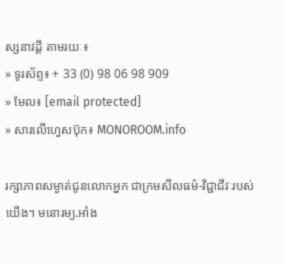ស្សនាវដ្ដី តាមរយៈ៖
» ទូរស័ព្ទ៖ + 33 (0) 98 06 98 909
» មែល៖ [email protected]
» សារលើហ្វេសប៊ុក៖ MONOROOM.info

រក្សាភាពសម្ងាត់ជូនលោកអ្នក ជាក្រមសីលធម៌-វិជ្ជាជីវៈរបស់យើង។ មនោរម្យ.អាំង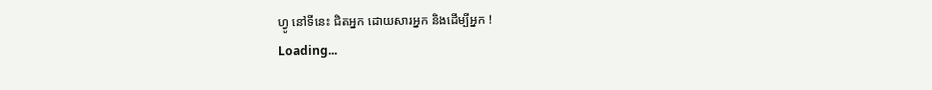ហ្វូ នៅទីនេះ ជិតអ្នក ដោយសារអ្នក និងដើម្បីអ្នក !
Loading...